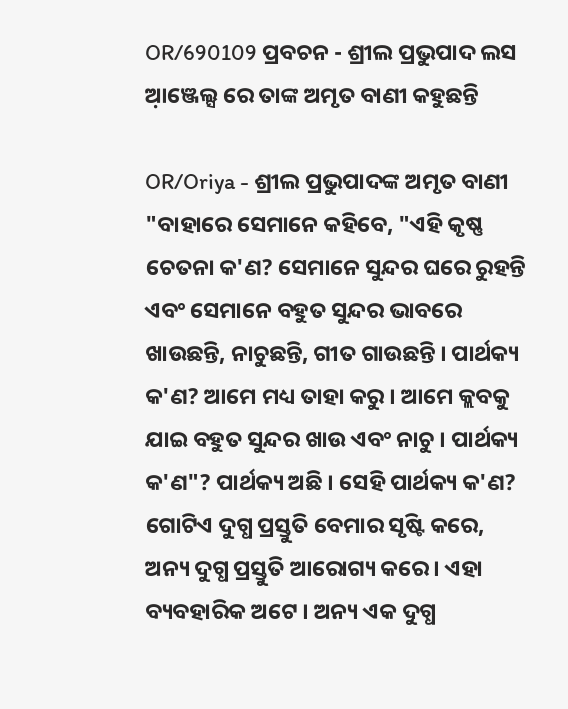OR/690109 ପ୍ରବଚନ - ଶ୍ରୀଲ ପ୍ରଭୁପାଦ ଲସ ଆ଼ଞ୍ଜେଲ୍ସ ରେ ତାଙ୍କ ଅମୃତ ବାଣୀ କହୁଛନ୍ତି

OR/Oriya - ଶ୍ରୀଲ ପ୍ରଭୁପାଦଙ୍କ ଅମୃତ ବାଣୀ
"ବାହାରେ ସେମାନେ କହିବେ, "ଏହି କୃଷ୍ଣ ଚେତନା କ'ଣ? ସେମାନେ ସୁନ୍ଦର ଘରେ ରୁହନ୍ତି ଏବଂ ସେମାନେ ବହୁତ ସୁନ୍ଦର ଭାବରେ ଖାଉଛନ୍ତି, ନାଚୁଛନ୍ତି, ଗୀତ ଗାଉଛନ୍ତି । ପାର୍ଥକ୍ୟ କ'ଣ? ଆମେ ମଧ୍ୟ ତାହା କରୁ । ଆମେ କ୍ଲବକୁ ଯାଇ ବହୁତ ସୁନ୍ଦର ଖାଉ ଏବଂ ନାଚୁ । ପାର୍ଥକ୍ୟ କ'ଣ"? ପାର୍ଥକ୍ୟ ଅଛି । ସେହି ପାର୍ଥକ୍ୟ କ'ଣ? ଗୋଟିଏ ଦୁଗ୍ଧ ପ୍ରସ୍ତୁତି ବେମାର ସୃଷ୍ଟି କରେ, ଅନ୍ୟ ଦୁଗ୍ଧ ପ୍ରସ୍ତୁତି ଆରୋଗ୍ୟ କରେ । ଏହା ବ୍ୟବହାରିକ ଅଟେ । ଅନ୍ୟ ଏକ ଦୁଗ୍ଧ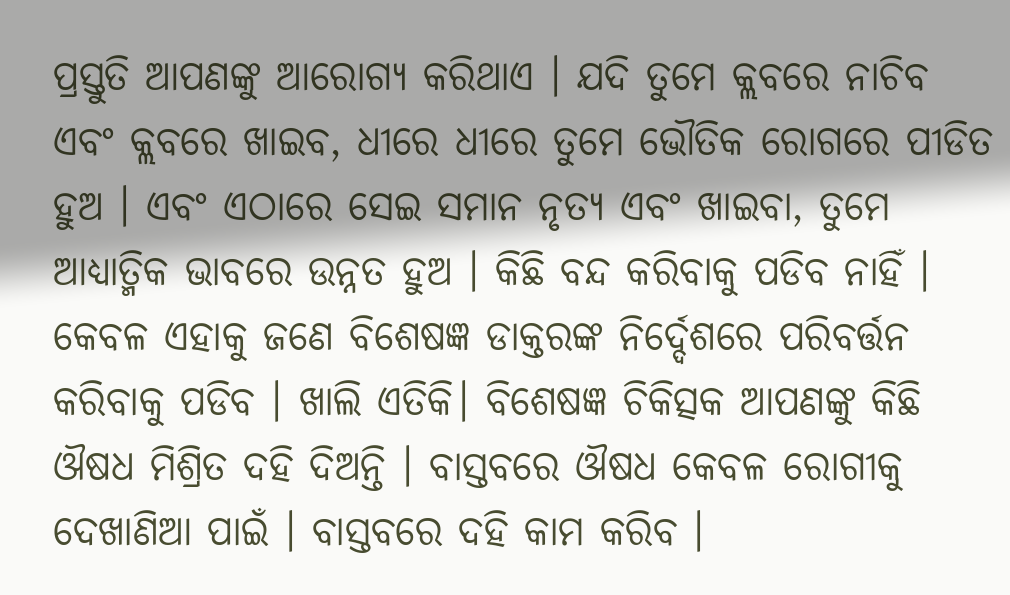ପ୍ରସ୍ତୁତି ଆପଣଙ୍କୁ ଆରୋଗ୍ୟ କରିଥାଏ । ଯଦି ତୁମେ କ୍ଲବରେ ନାଚିବ ଏବଂ କ୍ଲବରେ ଖାଇବ, ଧୀରେ ଧୀରେ ତୁମେ ଭୌତିକ ରୋଗରେ ପୀଡିତ ହୁଅ । ଏବଂ ଏଠାରେ ସେଇ ସମାନ ନୃତ୍ୟ ଏବଂ ଖାଇବା, ତୁମେ ଆଧ୍ୟାତ୍ମିକ ଭାବରେ ଉନ୍ନତ ହୁଅ । କିଛି ବନ୍ଦ କରିବାକୁ ପଡିବ ନାହିଁ । କେବଳ ଏହାକୁ ଜଣେ ବିଶେଷଜ୍ଞ ଡାକ୍ତରଙ୍କ ନିର୍ଦ୍ଦେଶରେ ପରିବର୍ତ୍ତନ କରିବାକୁ ପଡିବ । ଖାଲି ଏତିକି। ବିଶେଷଜ୍ଞ ଚିକିତ୍ସକ ଆପଣଙ୍କୁ କିଛି ଔଷଧ ମିଶ୍ରିତ ଦହି ଦିଅନ୍ତି । ବାସ୍ତବରେ ଔଷଧ କେବଳ ରୋଗୀକୁ ଦେଖାଣିଆ ପାଇଁ । ବାସ୍ତବରେ ଦହି କାମ କରିବ ।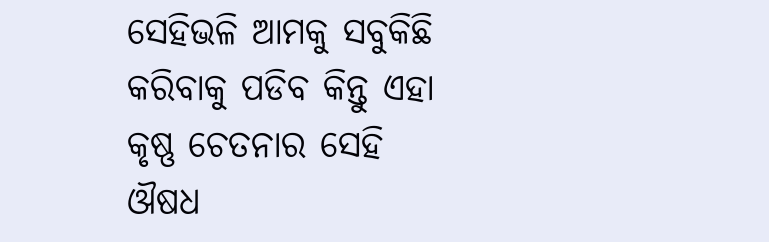ସେହିଭଳି ଆମକୁ ସବୁକିଛି କରିବାକୁ ପଡିବ କିନ୍ତୁ ଏହା କୃଷ୍ଣ ଚେତନାର ସେହି ଔଷଧ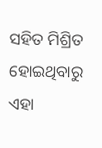ସହିତ ମିଶ୍ରିତ ହୋଇଥିବାରୁ ଏହା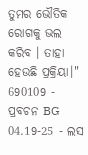ତୁମର ଭୌତିକ ରୋଗକୁ ଭଲ କରିବ । ତାହା ହେଉଛି ପ୍ରକ୍ରିୟା।"
690109 - ପ୍ରବଚନ BG 04.19-25 - ଲସ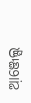ଆ଼ଞ୍ଜେଲ୍ସ